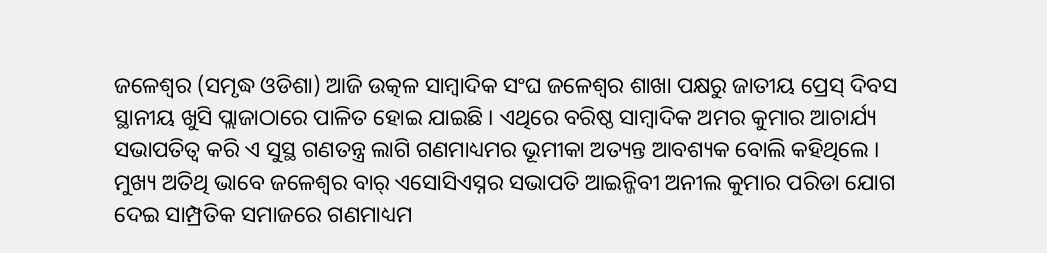ଜଳେଶ୍ୱର (ସମୃଦ୍ଧ ଓଡିଶା) ଆଜି ଉତ୍କଳ ସାମ୍ବାଦିକ ସଂଘ ଜଳେଶ୍ୱର ଶାଖା ପକ୍ଷରୁ ଜାତୀୟ ପ୍ରେସ୍ ଦିବସ ସ୍ଥାନୀୟ ଖୁସି ପ୍ଲାଜାଠାରେ ପାଳିତ ହୋଇ ଯାଇଛି । ଏଥିରେ ବରିଷ୍ଠ ସାମ୍ବାଦିକ ଅମର କୁମାର ଆଚାର୍ଯ୍ୟ ସଭାପତିତ୍ୱ କରି ଏ ସୁସ୍ଥ ଗଣତନ୍ତ୍ର ଲାଗି ଗଣମାଧ୍ୟମର ଭୂମୀକା ଅତ୍ୟନ୍ତ ଆବଶ୍ୟକ ବୋଲି କହିଥିଲେ । ମୁଖ୍ୟ ଅତିଥି ଭାବେ ଜଳେଶ୍ୱର ବାର୍ ଏସୋସିଏସ୍ନର ସଭାପତି ଆଇନ୍ଜିବୀ ଅନୀଲ କୁମାର ପରିଡା ଯୋଗ ଦେଇ ସାମ୍ପ୍ରତିକ ସମାଜରେ ଗଣମାଧ୍ୟମ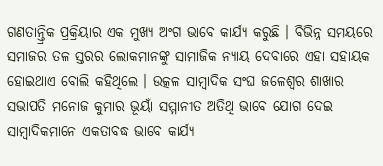ଗଣତାନ୍ତ୍ରିକ ପ୍ରକ୍ରିୟାର ଏକ ମୁଖ୍ୟ ଅଂଗ ଭାବେ କାର୍ଯ୍ୟ କରୁଛି । ବିଭିନ୍ନ ସମୟରେ ସମାଜର ତଳ ସ୍ତରର ଲୋକମାନଙ୍କୁ ସାମାଜିକ ନ୍ୟାୟ ଦେବାରେ ଏହା ସହାୟକ ହୋଇଥାଏ ବୋଲି କହିଥିଲେ । ଉତ୍କଳ ସାମ୍ବାଦିକ ସଂଘ ଜଳେଶ୍ୱର ଶାଖାର ସଭାପତି ମନୋଜ କୁମାର ଭୂୟାଁ ସମ୍ମାନୀତ ଅତିଥି ଭାବେ ଯୋଗ ଦେଇ ସାମ୍ବାଦିକମାନେ ଏକତାବଦ୍ଧ ଭାବେ କାର୍ଯ୍ୟ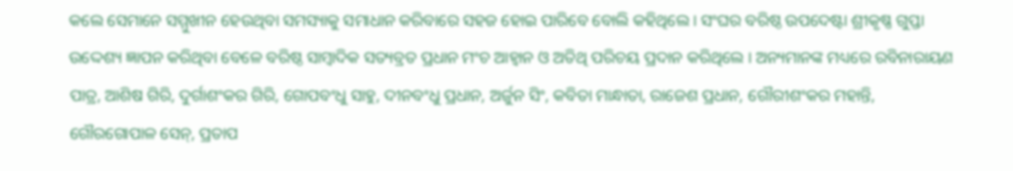କଲେ ସେମାନେ ସମ୍ମୁଖୀନ ହେଉଥିବା ସମସ୍ୟାକୁ ସମାଧାନ କରିବାରେ ସହଜ ହୋଇ ପାରିବେ ବୋଲି କହିଥିଲେ । ସଂଘର ବରିଷ୍ଠ ଉପଦେଷ୍ଟା ଶ୍ରୀକୃଷ୍ଣ ଗୁପ୍ତା ଉଦ୍ଦେଶ୍ୟ ଜ୍ଞାପନ କରିଥିବା ବେଳେ ବରିଷ୍ଠ ସାମ୍ବାଦିକ ସତ୍ୟବ୍ରତ ପ୍ରଧାନ ମଂଚ ଆହ୍ୱାନ ଓ ଅତିଥି ପରିଚୟ ପ୍ରଦାନ କରିଥିଲେ । ଅନ୍ୟମାନଙ୍କ ମଧ୍ୟରେ ରବିନାରାୟଣ ପାତ୍ର, ଆଶିଷ ଗିରି, ଦୁର୍ଗାଶଂକର ଗିରି, ଗୋପବଂଧୁ ସାହୁ, ଦୀନବଂଧୁ ପ୍ରଧାନ, ଅର୍ଜୁନ ସିଂ, କବିତା ମାନ୍ଧାତା, ରାଜେଶ ପ୍ରଧାନ, ଗୌରୀଶଂକର ମହାନ୍ତି, ଗୌରଗୋପାଳ ସେନ୍, ପ୍ରତାପ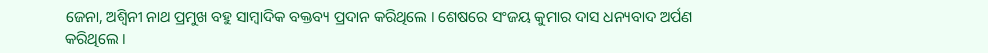ଜେନା, ଅଶ୍ୱିନୀ ନାଥ ପ୍ରମୁଖ ବହୁ ସାମ୍ବାଦିକ ବକ୍ତବ୍ୟ ପ୍ରଦାନ କରିଥିଲେ । ଶେଷରେ ସଂଜୟ କୁମାର ଦାସ ଧନ୍ୟବାଦ ଅର୍ପଣ କରିଥିଲେ ।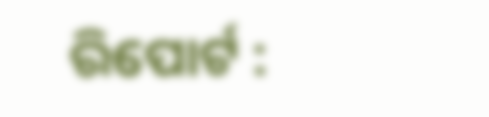ରିପୋର୍ଟ :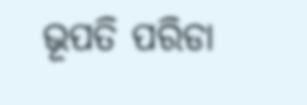ଭୂପତି ପରିଡା